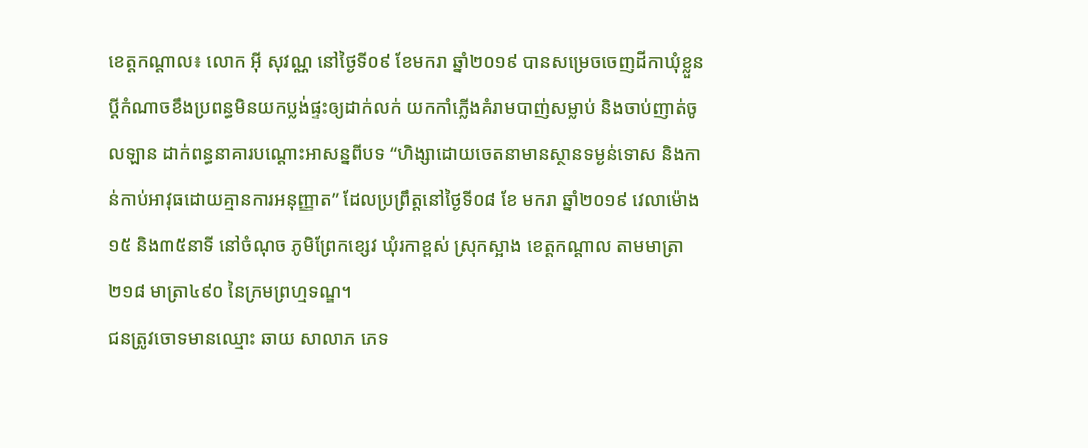ខេត្តកណ្តាល៖ លោក អុី សុវណ្ណ នៅថ្ងៃទី០៩ ខែមករា ឆ្នាំ២០១៩ បានសម្រេចចេញដីកាឃុំខ្លួនប្តីកំណាចខឹងប្រពន្ធមិនយកប្លង់ផ្ទះឲ្យដាក់លក់ យកកាំភ្លើងគំរាមបាញ់សម្លាប់ និងចាប់ញាត់ចូលឡាន ដាក់ពន្ធនាគារបណ្តោះអាសន្នពីបទ “ហិង្សាដោយចេតនាមានស្ថានទម្ងន់ទោស និងកាន់កាប់អាវុធដោយគ្មានការអនុញ្ញាត” ដែលប្រព្រឹត្តនៅថ្ងៃទី០៨ ខែ មករា ឆ្នាំ២០១៩ វេលាម៉ោង ១៥ និង៣៥នាទី នៅចំណុច ភូមិព្រែកខ្សេវ ឃុំរកាខ្ពស់ ស្រុកស្អាង ខេត្តកណ្តាល តាមមាត្រា២១៨ មាត្រា៤៩០ នៃក្រមព្រហ្មទណ្ឌ។
ជនត្រូវចោទមានឈ្មោះ ឆាយ សាលាភ ភេទ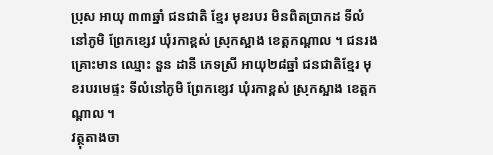ប្រុស អាយុ ៣៣ឆ្នាំ ជនជាតិ ខ្មែរ មុខរបរ មិនពិតប្រាកដ ទីលំនៅភូមិ ព្រែកខ្សេវ ឃុំរកាខ្ពស់ ស្រុកស្អាង ខេត្តកណ្តាល ។ ជនរងគ្រោះមាន ឈ្មោះ នួន ដានី ភេទស្រី អាយុ២៨ឆ្នាំ ជនជាតិខ្មែរ មុខរបរមេផ្ទះ ទីលំនៅភូមិ ព្រែកខ្សេវ ឃុំរកាខ្ពស់ ស្រុកស្អាង ខេត្តកណ្តាល ។
វត្ថុតាងចា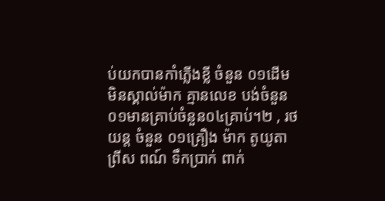ប់យកបានកាំភ្លើងខ្លី ចំនួន ០១ដើម មិនស្គាល់ម៉ាក គ្មានលេខ បង់ចំនួន០១មានគ្រាប់ចំនួន០៤គ្រាប់។២ , រថយន្ត ចំនួន ០១គ្រឿង ម៉ាក តូយូតា ព្រីស ពណ៍ ទឹកប្រាក់ ពាក់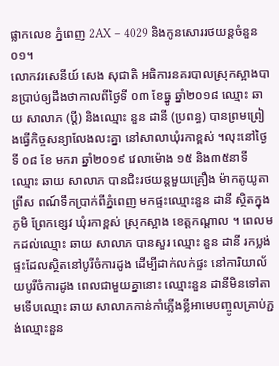ផ្លាកលេខ ភ្នំពេញ 2AX – 4029 និងកូនសោររថយន្ដចំនួន០១។
លោកវរសេនីយ៍ សេង សុជាតិ អធិការនគរបាលស្រុកស្អាងបានប្រាប់ឲ្យដឹងថាកាលពីថ្ងៃទី ០៣ ខែធ្នូ ឆ្នាំ២០១៨ ឈ្មោះ ឆាយ សាលាភ (ប្តី) និងឈ្មោះ នួន ដានី (ប្រពន្ធ) បានព្រមព្រៀងធ្វើកិច្ចសន្យាលែងលះគ្នា នៅសាលាឃុំរកាខ្ពស់ ។លុះនៅថ្ងៃទី ០៨ ខែ មករា ឆ្នាំ២០១៩ វេលាម៉ោង ១៥ និង៣៥នាទី ឈ្មោះ ឆាយ សាលាភ បានជិះរថយន្តមួយគ្រឿង ម៉ាកតូយូតាព្រីស ពណ៍ទឹកប្រាក់ពីភ្នំពេញ មកផ្ទះឈ្មោះនួន ដានី ស្ថិតក្នុងភូមិ ព្រែកខ្សេវ ឃុំរកាខ្ពស់ ស្រុកស្អាង ខេត្តកណ្តាល ។ ពេលមកដល់ឈ្មោះ ឆាយ សាលាភ បានសួរ ឈ្មោះ នួន ដានី រកប្លង់ផ្ទះដែលស្ថិតនៅបូរីចំការដូង ដើម្បីដាក់លក់ផ្ទះ នៅការិយាល័យបូរីចំការដូង ពេលជាមួយគ្នានោះ ឈ្មោះនួន ដានីមិនទៅតាមទើបឈ្មោះ ឆាយ សាលាភកាន់កាំភ្លើងខ្លីអាមេបញ្ចូលគ្រាប់ភ្ជង់ឈ្មោះនួន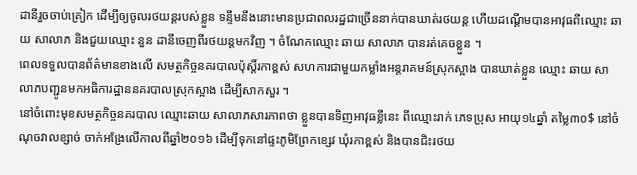ដានីរួចចាប់គ្រៀក ដើម្បីឲ្យចូលរថយន្តរបស់ខ្លួន ទន្ទឹមនឹងនោះមានប្រជាពលរដ្ឋជាច្រើននាក់បានឃាត់រថយន្ត ហើយដណ្តើមបានអាវុធពីឈ្មោះ ឆាយ សាលាភ និងជួយឈ្មោះ នួន ដានីចេញពីរថយន្តមកវិញ ។ ចំណែកឈ្មោះ ឆាយ សាលាភ បានរត់គេចខ្លួន ។
ពេលទទួលបានព័ត៌មានខាងលើ សមត្ថកិច្ចនគរបាលប៉ុស្តិ៍រកាខ្ពស់ សហការជាមួយកម្លាំងអន្តរាគមន៍ស្រុកស្អាង បានឃាត់ខ្លួន ឈ្មោះ ឆាយ សាលាភបញ្ជូនមកអធិការដ្ឋាននគរបាលស្រុកស្អាង ដើម្បីសាកសួរ ។
នៅចំពោះមុខសមត្ថកិច្ចនគរបាល ឈ្មោះឆាយ សាលាភសារភាពថា ខ្លួនបានទិញអាវុធខ្លីនេះ ពីឈ្មោះរាក់ ភេទប្រុស អាយុ១៤ឆ្នាំ តម្លៃ៣០$ នៅចំណុចវាលខ្សាច់ ចាក់អង្រែលើកាលពីឆ្នាំ២០១៦ ដើម្បីទុកនៅផ្ទះភូមិព្រែកខ្សេវ ឃុំរកាខ្ពស់ និងបានជិះរថយ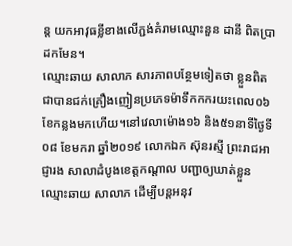ន្ដ យកអាវុធខ្លីខាងលើភ្ជង់គំរាមឈ្មោះនួន ដានី ពិតប្រាដកមែន។
ឈ្មោះឆាយ សាលាភ សារភាពបន្ថែមទៀតថា ខ្លួនពិតជាបានជក់គ្រឿងញៀនប្រភេទម៉ាទឹកកករយះពេល០៦ខែកន្លងមកហើយ។នៅវេលាម៉ោង១៦ និង៥១នាទីថ្ងៃទី០៨ ខែមករា ឆ្នាំ២០១៩ លោកឯក ស៊ុនរស្មី ព្រះរាជអាជ្ញារង សាលាដំបូងខេត្តកណ្ដាល បញ្ជាឲ្យឃាត់ខ្លួនឈ្មោះឆាយ សាលាភ ដើម្បីបន្ដអនុវ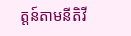ត្តន៍តាមនីតិវី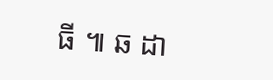ធី ៕ ឆ ដា